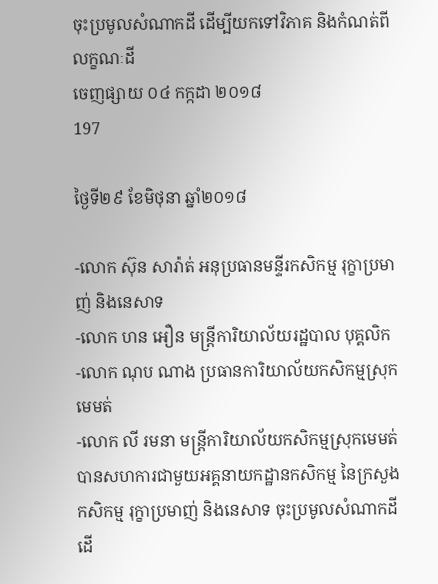ចុះប្រមូលសំណាកដី ដើម្បីយកទៅវិភាគ និងកំណត់ពីលក្ខណៈដី
ចេញផ្សាយ ០៤ កក្កដា ២០១៨
197

ថ្ងៃទី២៩ ខែមិថុនា ឆ្នាំ២០១៨

-លោក ស៊ុន សារ៉ាត់ អនុប្រធានមន្ទីរកសិកម្ម រុក្ខាប្រមាញ់ និងនេសាទ
-លោក ហន អឿន មន្ត្រីការិយាល័យរដ្ឋបាល បុគ្គលិក
-លោក ណុប ណាង ប្រធានការិយាល័យកសិកម្មស្រុកមេមត់
-លោក លី រមនា មន្ត្រីការិយាល័យកសិកម្មស្រុកមេមត់
បានសហការជាមួយអគ្គនាយកដ្ឋានកសិកម្ម នៃក្រសួងកសិកម្ម រុក្ខាប្រមាញ់ និងនេសាទ ចុះប្រមូលសំណាកដី ដើ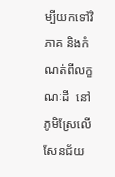ម្បីយកទៅវិភាគ និងកំណត់ពីលក្ខណៈដី  នៅភូមិស្រែលើសែនជ័យ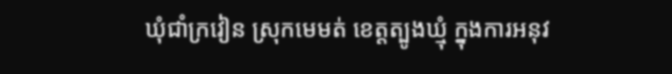ឃុំជាំក្រវៀន ស្រុកមេមត់ ខេត្តត្បូងឃ្មុំ ក្នុងការអនុវ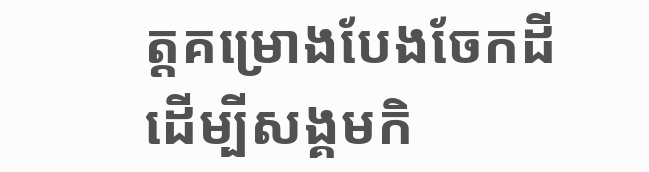ត្តគម្រោងបែងចែកដីដើម្បីសង្គមកិ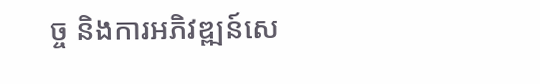ច្ច និងការអភិវឌ្ឍន៍សេ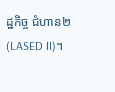ដ្ឋកិច្ច ជំហាន២ (LASED II)។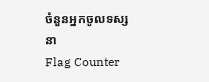ចំនួនអ្នកចូលទស្សនា
Flag Counter